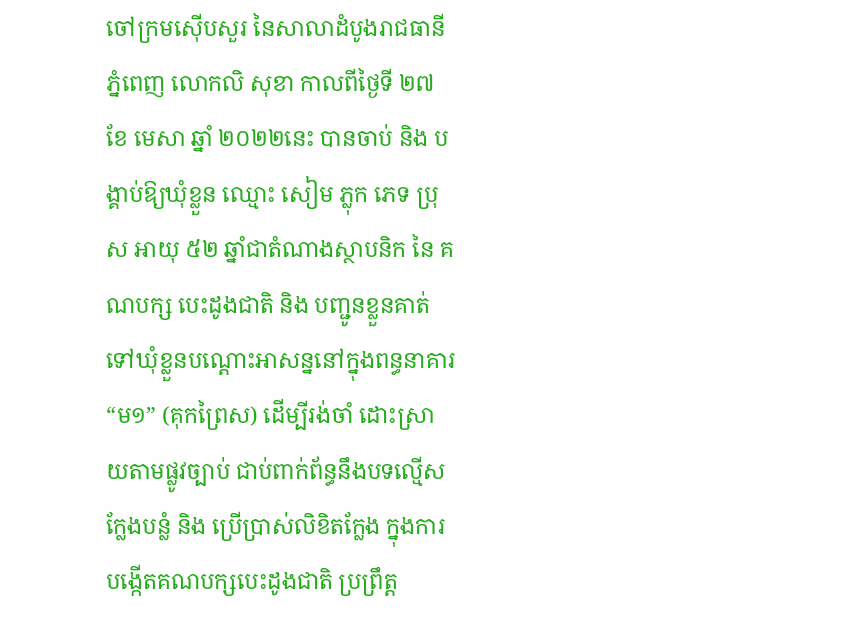ចៅក្រមស៊ើបសួរ នៃសាលាដំបូងរាជធានីភ្នំពេញ លោកលិ សុខា កាលពីថ្ងៃទី ២៧ ខែ មេសា ឆ្នាំ ២០២២នេះ បានចាប់ និង បង្គាប់ឱ្យឃុំខ្លួន ឈ្មោះ សៀម ភ្លុក ភេទ ប្រុស អាយុ ៥២ ឆ្នាំជាតំណាងស្ថាបនិក នៃ គណបក្ស បេះដូងជាតិ និង បញ្ជូនខ្លួនគាត់ ទៅឃុំខ្លួនបណ្ដោះអាសន្ននៅក្នុងពន្ធនាគារ “ម១” (គុកព្រៃស) ដើម្បីរង់ចាំ ដោះស្រាយតាមផ្លូវច្បាប់ ជាប់ពាក់ព័ន្ធនឹងបទល្មើស ក្លែងបន្លំ និង ប្រើប្រាស់លិខិតក្លែង ក្នុងការបង្កើតគណបក្សបេះដូងជាតិ ប្រព្រឹត្ត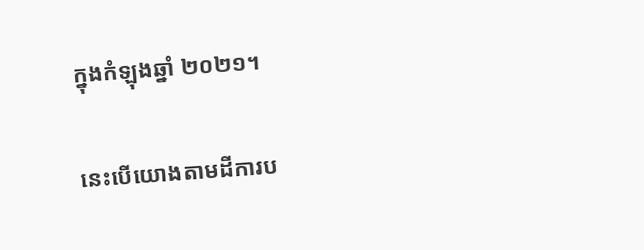ក្នុងកំឡុងឆ្នាំ ២០២១។

នេះបើយោងតាមដីការប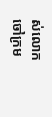ស់លោកចៅក្រម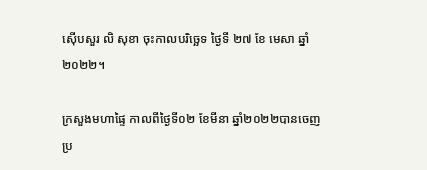ស៊ើបសួរ លិ សុខា ចុះកាលបរិច្ឆេទ ថ្ងៃទី ២៧ ខែ មេសា ឆ្នាំ ២០២២។

ក្រសួងមហាផ្ទៃ កាលពីថ្ងៃទី០២ ខែមីនា ឆ្នាំ២០២២បានចេញប្រ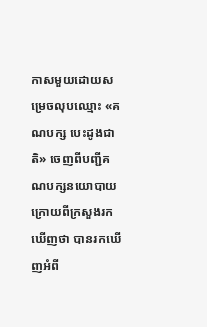កាសមួយដោយសម្រេចលុបឈ្មោះ «គណបក្ស បេះដូងជាតិ» ចេញពីបញ្ជីគណបក្សនយោបាយក្រោយពីក្រសួងរកឃើញថា បានរកឃើញអំពី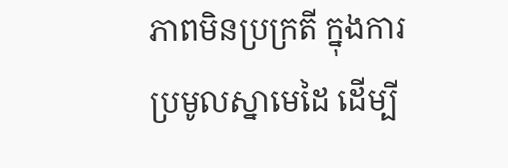ភាពមិនប្រក្រតី ក្នុងការប្រមូលស្នាមេដៃ ដើម្បី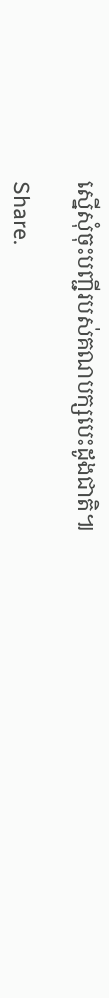ស្នើសុំចុះបញ្ជីរបស់គណបក្សបេះដូងជាតិ៕

Share.